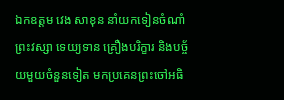ឯកឧត្តម វេង សាខុន នាំយកទៀនចំណាំព្រះវស្សា ទេយ្យទាន គ្រឿងបរិក្ខារ និងបច្ច័យមួយចំនួនទៀត មកប្រគេនព្រះចៅអធិ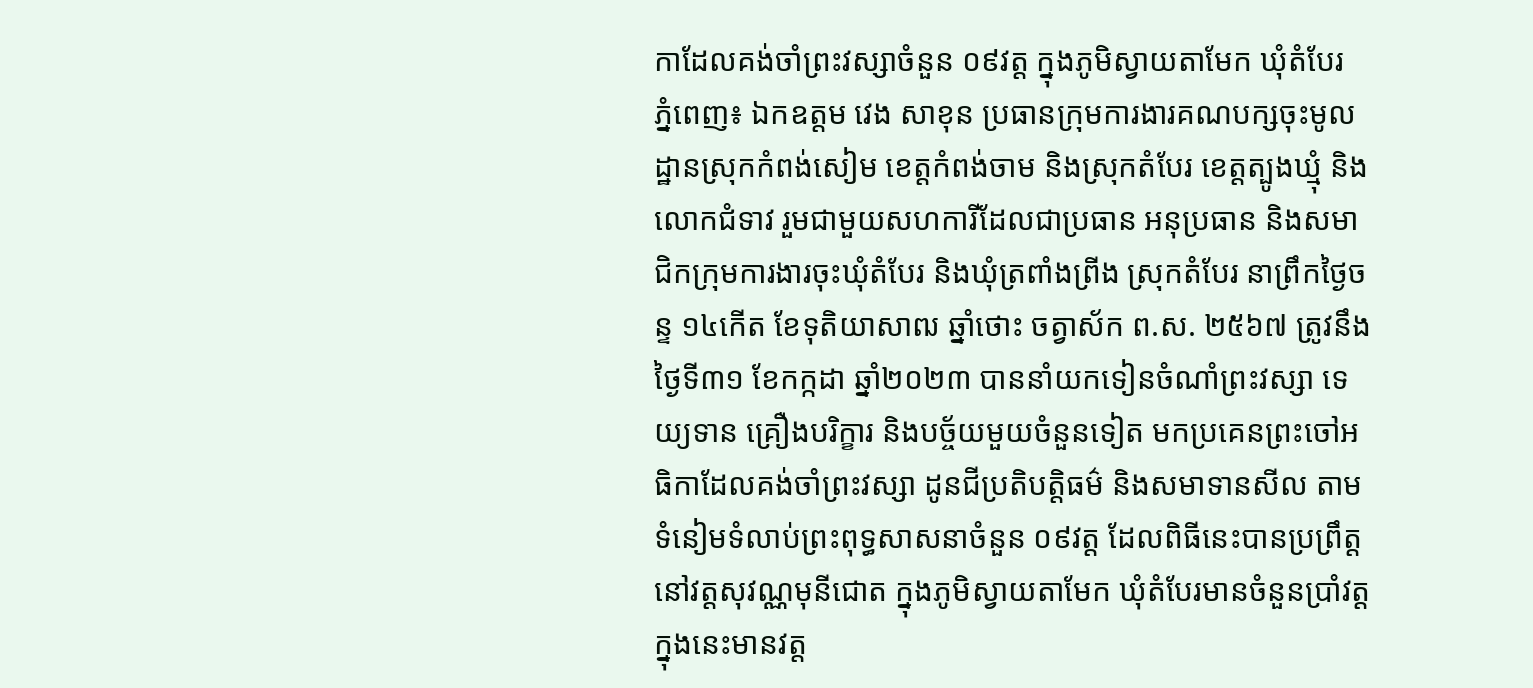កាដែលគង់ចាំព្រះវស្សាចំនួន ០៩វត្ត ក្នុងភូមិស្វាយតាមែក ឃុំតំបែរ
ភ្នំពេញ៖ ឯកឧត្តម វេង សាខុន ប្រធានក្រុមការងារគណបក្សចុះមូលដ្ឋានស្រុកកំពង់សៀម ខេត្តកំពង់ចាម និងស្រុកតំបែរ ខេត្តត្បូងឃ្មុំ និងលោកជំទាវ រួមជាមួយសហការីដែលជាប្រធាន អនុប្រធាន និងសមាជិកក្រុមការងារចុះឃុំតំបែរ និងឃុំត្រពាំងព្រីង ស្រុកតំបែរ នាព្រឹកថ្ងៃចន្ទ ១៤កើត ខែទុតិយាសាឍ ឆ្នាំថោះ ចត្វាស័ក ព.ស. ២៥៦៧ ត្រូវនឹងថ្ងៃទី៣១ ខែកក្កដា ឆ្នាំ២០២៣ បាននាំយកទៀនចំណាំព្រះវស្សា ទេយ្យទាន គ្រឿងបរិក្ខារ និងបច្ច័យមួយចំនួនទៀត មកប្រគេនព្រះចៅអធិកាដែលគង់ចាំព្រះវស្សា ដូនជីប្រតិបត្តិធម៌ និងសមាទានសីល តាមទំនៀមទំលាប់ព្រះពុទ្ធសាសនាចំនួន ០៩វត្ត ដែលពិធីនេះបានប្រព្រឹត្តនៅវត្តសុវណ្ណមុនីជោត ក្នុងភូមិស្វាយតាមែក ឃុំតំបែរមានចំនួនប្រាំវត្ត ក្នុងនេះមានវត្ត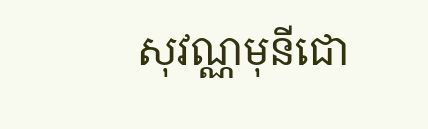សុវណ្ណមុនីជោ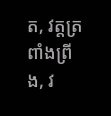ត, វត្តត្រពាំងព្រីង, វ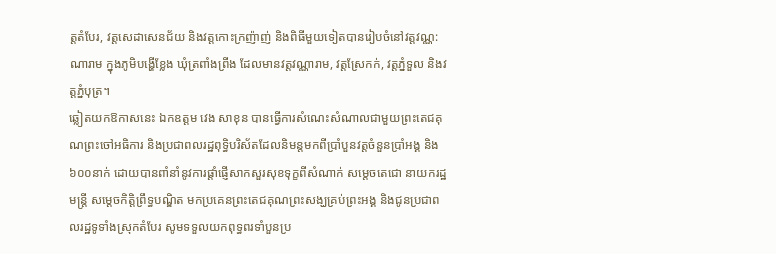ត្តតំបែរ, វត្តសេដាសេនជ័យ និងវត្តកោះក្រញ៉ាញ់ និងពិធីមួយទៀតបានរៀបចំនៅវត្តវណ្ណ:ណារាម ក្នុងភូមិបង្ហើខ្លែង ឃុំត្រពាំងព្រីង ដែលមានវត្តវណ្ណារាម, វត្តស្រែកក់, វត្តភ្នំទួល និងវត្តភ្នំបុត្រ។
ឆ្លៀតយកឱកាសនេះ ឯកឧត្តម វេង សាខុន បានធ្វើការសំណេះសំណាលជាមួយព្រះតេជគុណព្រះចៅអធិការ និងប្រជាពលរដ្ឋពុទ្ធិបរិស័តដែលនិមន្តមកពីប្រាំបួនវត្តចំនួនប្រាំអង្គ និង ៦០០នាក់ ដោយបានពាំនាំនូវការផ្តាំផ្ញើសាកសួរសុខទុក្ខពីសំណាក់ សម្តេចតេជោ នាយករដ្ឋមន្រ្តី សម្តេចកិត្តិព្រឹទ្ធបណ្ឌិត មកប្រគេនព្រះតេជគុណព្រះសង្ឃគ្រប់ព្រះអង្គ និងជូនប្រជាពលរដ្ឋទូទាំងស្រុកតំបែរ សូមទទួលយកពុទ្ធពរទាំបួនប្រ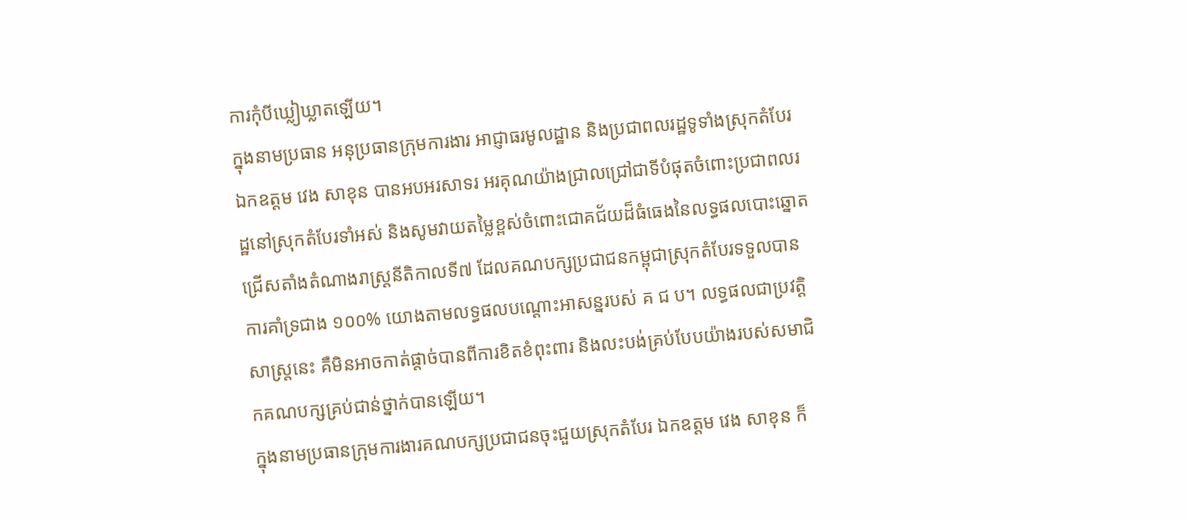ការកុំបីឃ្លៀឃ្លាតឡើយ។
ក្នុងនាមប្រធាន អនុប្រធានក្រុមការងារ អាជ្ញាធរមូលដ្ឋាន និងប្រជាពលរដ្ឋទូទាំងស្រុកតំបែរ ឯកឧត្តម វេង សាខុន បានអបអរសាទរ អរគុណយ៉ាងជ្រាលជ្រៅជាទីបំផុតចំពោះប្រជាពលរដ្ឋនៅស្រុកតំបែរទាំអស់ និងសូមវាយតម្លៃខ្ពស់ចំពោះជោគជ័យដ៏ធំធេងនៃលទ្ធផលបោះឆ្នោតជ្រើសតាំងតំណាងរាស្រ្តនីតិកាលទី៧ ដែលគណបក្សប្រជាជនកម្ពុជាស្រុកតំបែរទទួលបានការគាំទ្រជាង ១០០% យោងតាមលទ្ធផលបណ្តោះអាសន្នរបស់ គ ជ ប។ លទ្ធផលជាប្រវត្តិសាស្រ្តនេះ គឺមិនអាចកាត់ផ្តាច់បានពីការខិតខំពុះពារ និងលះបង់គ្រប់បែបយ៉ាងរបស់សមាជិកគណបក្សគ្រប់ជាន់ថ្នាក់បានឡើយ។
ក្នុងនាមប្រធានក្រុមការងារគណបក្សប្រជាជនចុះជួយស្រុកតំបែរ ឯកឧត្តម វេង សាខុន ក៏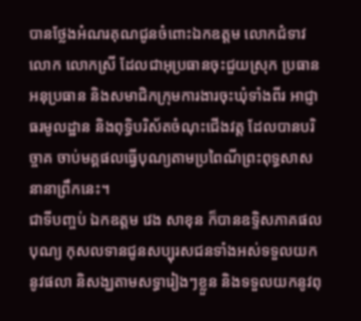បានថ្លែងអំណរគុណជូនចំពោះឯកឧត្តម លោកជំទាវ លោក លោកស្រី ដែលជាអុប្រធានចុះជួយស្រុក ប្រធាន អនុប្រធាន និងសមាជិកក្រុមការងារចុះឃុំទាំងពីរ អាជ្ញាធរមូលដ្ឋាន និងពុទ្ធិបរិស័តចំណុះជើងវត្ត ដែលបានបរិច្ចាគ ចាប់មគ្គផលធ្វើបុណ្យតាមប្រពៃណីព្រះពុទ្ធសាសនានាព្រឹកនេះ។
ជាទីបញ្ចប់ ឯកឧត្តម វេង សាខុន ក៏បានឧទ្ទិសភាគផលបុណ្យ កុសលទានជូនសប្បុរសជនទាំងអស់ទទួលយកនូវផលា និសង្ឃតាមសទ្ធារៀងៗខ្លួន និងទទួលយកនូវពុ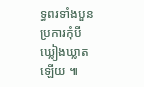ទ្ធពរទាំងបួនប្រការកុំបីឃ្លៀងឃ្លាតឡើយ ៕